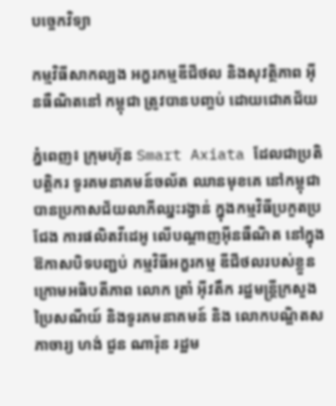បច្ចេកវិទ្យា

កម្មវិធីសាកល្បង អក្ខរកម្មឌីជីថល និងសុវត្ថិភាព អ៊ីនធឺណិតនៅ កម្ពុជា ត្រូវបានបញ្ចប់ ដោយជោគជ័យ

ភ្នំពេញ៖ ក្រុមហ៊ុន Smart Axiata ដែលជាប្រតិបត្តិករ ទូរគមនាគមន៍ចល័ត ឈានមុខគេ នៅកម្ពុជា បានប្រកាសជ័យលាភីឈ្នះរង្វាន់ ក្នុងកម្មវិធីប្រកួតប្រជែង ការផលិតវីដេអូ លើបណ្ដាញអ៊ីនធឺណិត នៅក្នុងឱកាសបិទបញ្ជប់ កម្មវិធីអក្ខរកម្ម ឌីជីថលរបស់ខ្លួន ក្រោមអធិបតីភាព លោក ត្រាំ អ៊ីវតឹក រដ្ឋមន្ត្រីក្រសួងប្រៃសណីយ៍ និងទូរគមនាគមន៍ និង លោកបណ្ឌិតសភាចារ្យ ហង់ ជួន ណារ៉ុន រដ្ឋម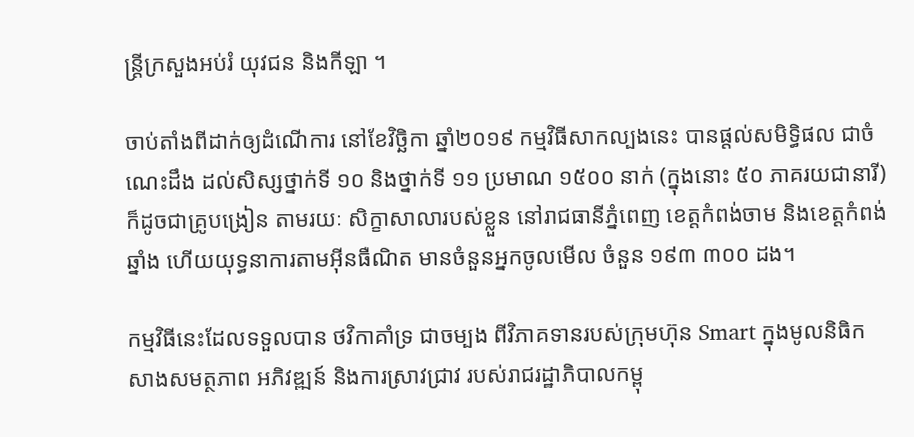ន្ត្រីក្រសួងអប់រំ យុវជន និងកីឡា ។

ចាប់តាំងពីដាក់ឲ្យដំណើការ នៅខែវិច្ឆិកា ឆ្នាំ២០១៩ កម្មវិធីសាកល្បងនេះ បានផ្ដល់សមិទ្ធិផល ជាចំណេះដឹង ដល់សិស្សថ្នាក់ទី ១០ និងថ្នាក់ទី ១១ ប្រមាណ ១៥០០ នាក់ (ក្នុងនោះ ៥០ ភាគរយជានារី) ក៏ដូចជាគ្រូបង្រៀន តាមរយៈ សិក្ខាសាលារបស់ខ្លួន នៅរាជធានីភ្នំពេញ ខេត្តកំពង់ចាម និងខេត្តកំពង់ឆ្នាំង ហើយយុទ្ធនាការតាមអ៊ីនធឺណិត មានចំនួនអ្នកចូលមើល ចំនួន ១៩៣ ៣០០ ដង។

កម្មវិធីនេះដែលទទួលបាន ថវិកាគាំទ្រ ជាចម្បង ពីវិភាគទានរបស់ក្រុមហ៊ុន Smart ក្នុងមូលនិធិក សាងសមត្ថភាព អភិវឌ្ឍន៍ និងការស្រាវជ្រាវ របស់រាជរដ្ឋាភិបាលកម្ពុ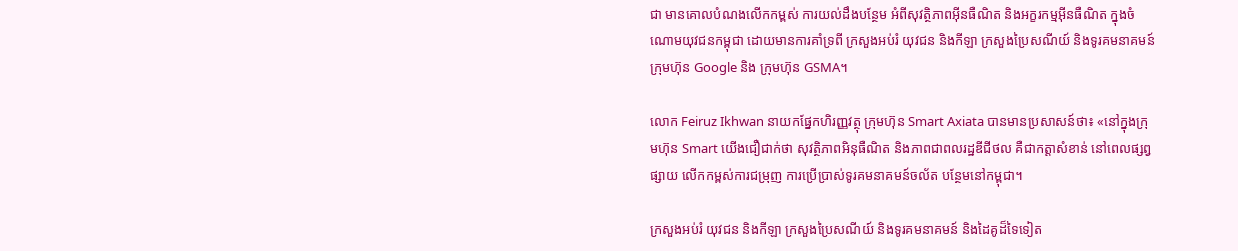ជា មានគោលបំណងលើកកម្ពស់ ការយល់ដឹងបន្ថែម អំពីសុវត្ថិភាពអ៊ីនធឺណិត និងអក្ខរកម្មអ៊ីនធឺណិត ក្នុងចំណោមយុវជនកម្ពុជា ដោយមានការគាំទ្រពី ក្រសួងអប់រំ យុវជន និងកីឡា ក្រសួងប្រៃសណីយ៍ និងទូរគមនាគមន៍ ក្រុមហ៊ុន Google និង ក្រុមហ៊ុន GSMA។

លោក Feiruz Ikhwan នាយកផ្នែកហិរញ្ញវត្ថុ ក្រុមហ៊ុន Smart Axiata បានមានប្រសាសន៍ថា៖ «នៅក្នុងក្រុមហ៊ុន Smart យើងជឿជាក់ថា សុវត្ថិភាពអិនុធឺណិត និងភាពជាពលរដ្ឋឌីជីថល គឺជាកត្ដាសំខាន់ នៅពេលផ្សព្វផ្សាយ លើកកម្ពស់ការជម្រុញ ការប្រើប្រាស់ទូរគមនាគមន៍ចល័ត បន្ថែមនៅកម្ពុជា។

ក្រសួងអប់រំ យុវជន និងកីឡា ក្រសួងប្រៃសណីយ៍ និងទូរគមនាគមន៍ និងដៃគូដ៏ទៃទៀត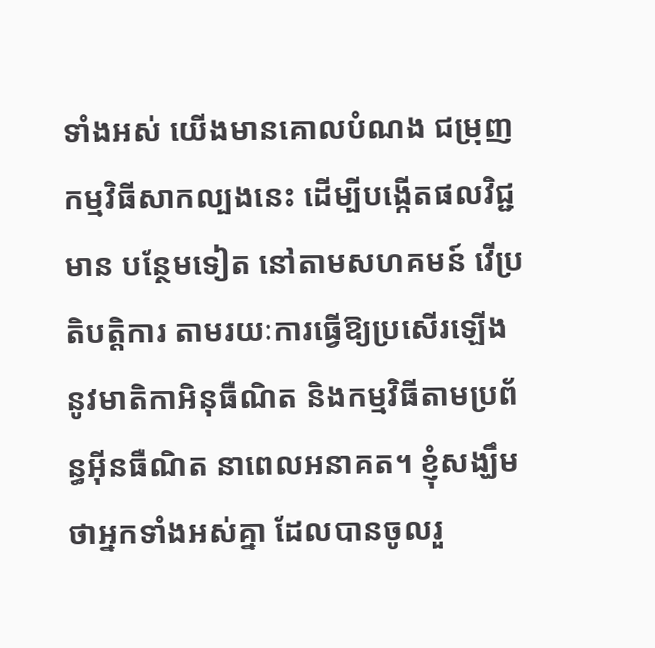ទាំងអស់ យើងមានគោលបំណង ជម្រុញកម្មវិធីសាកល្បងនេះ ដើម្បីបង្កើតផលវិជ្ជមាន បន្ថែមទៀត នៅតាមសហគមន៍ វើប្រតិបត្តិការ តាមរយៈការធ្វើឱ្យប្រសើរឡើង នូវមាតិកាអិនុធឺណិត និងកម្មវិធីតាមប្រព័ន្ធអ៊ីនធឺណិត នាពេលអនាគត។ ខ្ញុំសង្ឃឹមថាអ្នកទាំងអស់គ្នា ដែលបានចូលរួ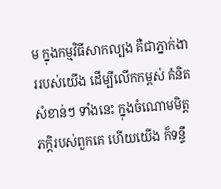ម ក្នុងកម្មវិធីសាកល្បង គឺជាភ្នាក់ងាររបស់យើង ដើម្បីលើកកម្ពស់ គំនិតសំខាន់ៗ ទាំងនេះ ក្នុងចំណោមមិត្តភក្ដិរបស់ពួកគេ ហើយយើង ក៏ទន្ទឹ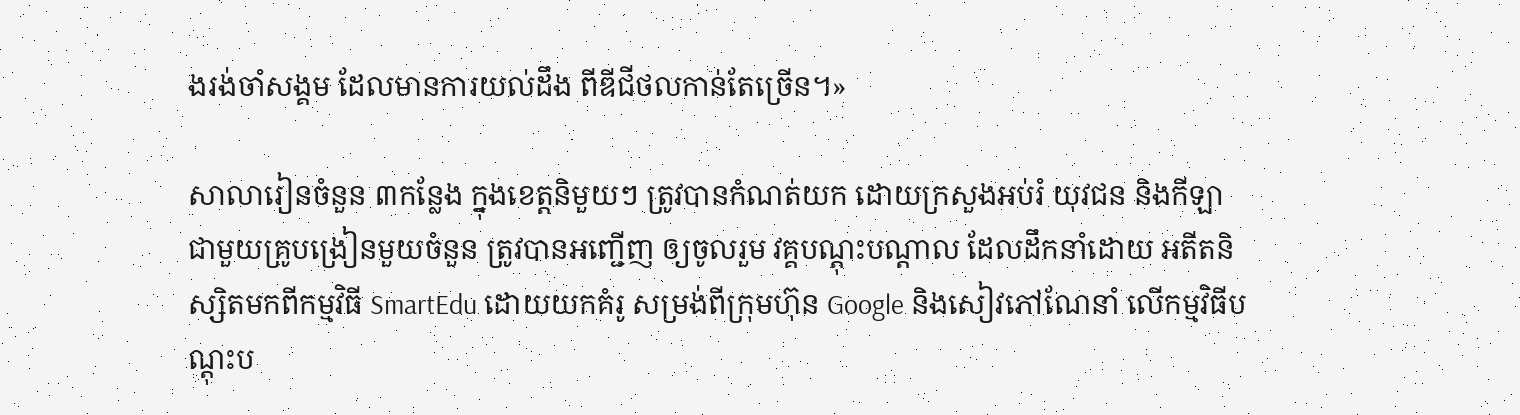ងរង់ចាំសង្គម ដែលមានការយល់ដឹង ពីឌីជីថលកាន់តែច្រើន។»

សាលារៀនចំនួន ៣កន្លែង ក្នុងខេត្តនិមួយៗ ត្រូវបានកំណត់យក ដោយក្រសួងអប់រំ យុវជន និងកីឡា ជាមួយគ្រូបង្រៀនមួយចំនួន ត្រូវបានអញ្ជើញ ឲ្យចូលរួម វគ្គបណ្តុះបណ្តាល ដែលដឹកនាំដោយ អតីតនិស្សិតមកពីកម្មវិធី SmartEdu ដោយយកគំរូ សម្រង់ពីក្រុមហ៊ុន Google និងសៀវភៅណែនាំ លើកម្មវិធីបណ្តុះប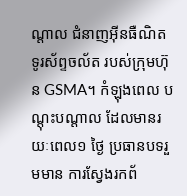ណ្តាល ជំនាញអ៊ីនធឺណិត ទូរស័ព្ទចល័ត របស់ក្រុមហ៊ុន GSMA។ កំឡុងពេល បណ្តុះបណ្តាល ដែលមានរយៈពេល១ ថ្ងៃ ប្រធានបទរួមមាន ការស្វែងរកព័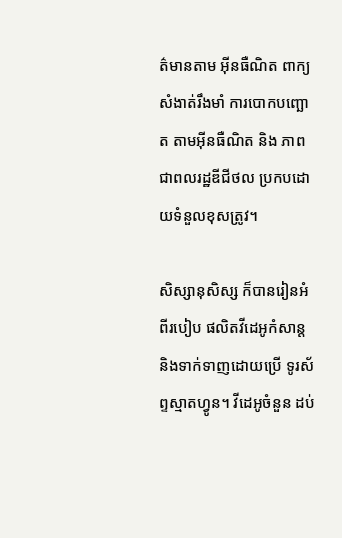ត៌មានតាម អ៊ីនធឺណិត ពាក្យសំងាត់រឹងមាំ ការបោកបញ្ឆោត តាមអ៊ីនធឺណិត និង ភាពជាពលរដ្ឋឌីជីថល ប្រកបដោយទំនួលខុសត្រូវ។

សិស្សានុសិស្ស ក៏បានរៀនអំពីរបៀប ផលិតវីដេអូកំសាន្ត និងទាក់ទាញដោយប្រើ ទូរស័ព្ទស្មាតហ្វូន។ វីដេអូចំនួន ដប់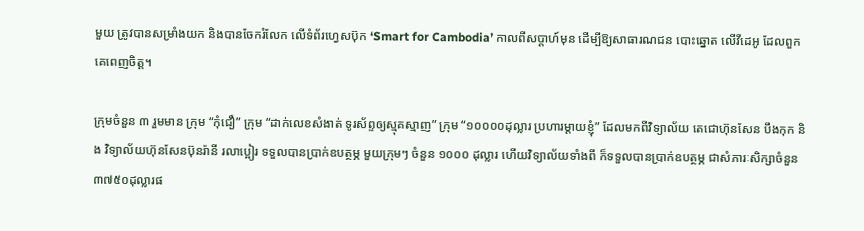មួយ ត្រូវបានសម្រាំងយក និងបានចែករំលែក លើទំព័រហ្វេសប៊ុក ‘Smart for Cambodia’ កាលពីសប្តាហ៍មុន ដើម្បីឱ្យសាធារណជន បោះឆ្នោត លើវីដេអូ ដែលពួកគេពេញចិត្ត។

ក្រុមចំនួន ៣ រួមមាន ក្រុម “កុំជឿ” ក្រុម “ដាក់លេខសំងាត់ ទូរស័ព្ទឲ្យស្មុគស្មាញ” ក្រុម “១០០០០ដុល្លារ ប្រហារម្ដាយខ្ញុំ” ដែលមកពីវិទ្យាល័យ តេជោហ៊ុនសែន បឹងកុក និង វិទ្យាល័យហ៊ុនសែនប៊ុនរ៉ានី រលាប្អៀរ ទទួលបានប្រាក់ឧបត្ថម្ភ មួយក្រុមៗ ចំនួន ១០០០ ដុល្លារ ហើយវិទ្យាល័យទាំងពី ក៏ទទួលបានប្រាក់ឧបត្ថម្ភ ជាសំភារៈសិក្សាចំនួន ៣៧៥០ដុល្លារផ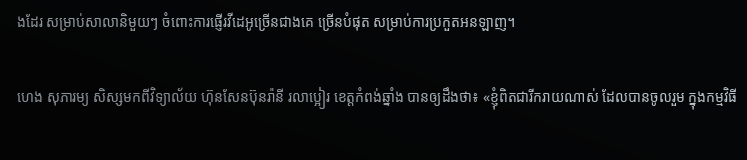ងដែរ សម្រាប់សាលានិមួយៗ ចំពោះការផ្ញើរវីដេអូច្រើនជាងគេ ច្រើនបំផុត សម្រាប់ការប្រកួតអនឡាញ។

ហេង សុភារម្យ សិស្សមកពីវិទ្យាល័យ ហ៊ុនសែនប៊ុនរ៉ានី រលាប្អៀរ ខេត្តកំពង់ឆ្នាំង បានឲ្យដឹងថា៖ «ខ្ញុំពិតជារីករាយណាស់ ដែលបានចូលរួម ក្នុងកម្មវិធី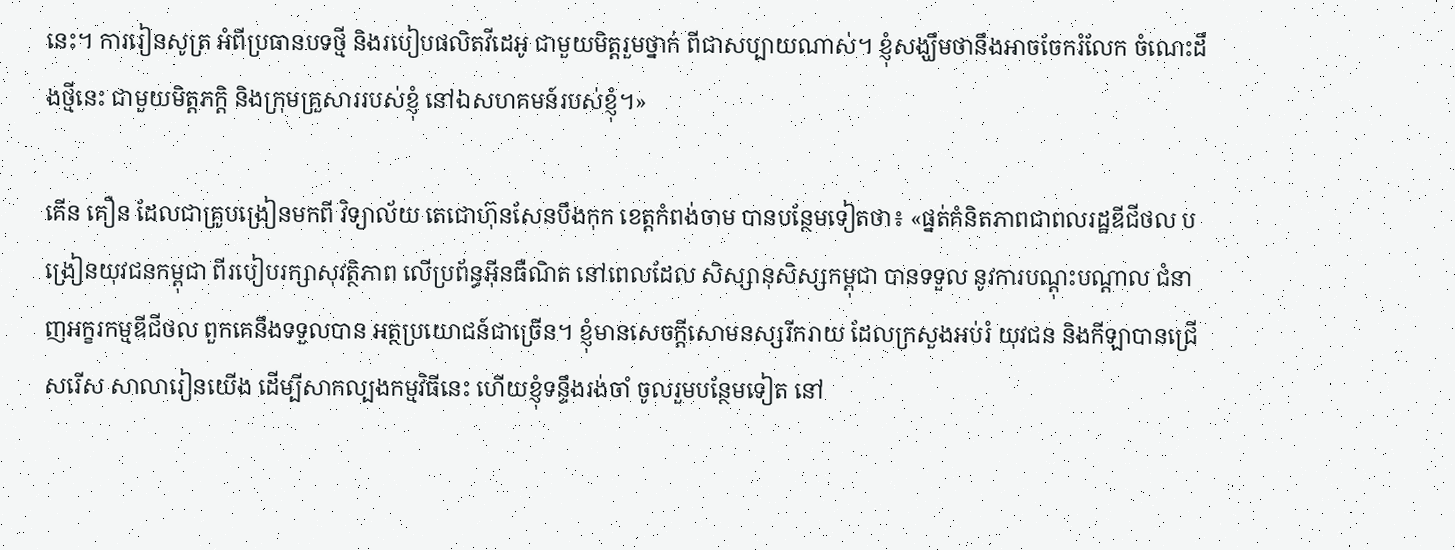នេះ។ ការរៀនសូត្រ អំពីប្រធានបទថ្មី និងរបៀបផលិតវីដេអូ ជាមួយមិត្តរួមថ្នាក់ ពីជាសប្បាយណាស់។ ខ្ញុំសង្ឃឹមថានឹងអាចចែករំលែក ចំណេះដឹងថ្មីនេះ ជាមួយមិត្តភក្តិ និងក្រុមគ្រួសាររបស់ខ្ញុំ នៅឯសហគមន៍របស់ខ្ញុំ។»

គើន គឿន ដែលជាគ្រូបង្រៀនមកពី វិទ្យាល័យ តេជោហ៊ុនសែនបឹងកុក ខេត្តកំពង់ចាម បានបន្ថែមទៀតថា៖ «ផ្នត់គំនិតភាពជាពលរដ្ឋឌីជីថល បង្រៀនយុវជនកម្ពុជា ពីរបៀបរក្សាសុវត្ថិភាព លើប្រព័ន្ធអ៊ីនធឺណិត នៅពេលដែល សិស្សានុសិស្សកម្ពុជា បានទទួល នូវការបណ្ដុះបណ្ដាល ជំនាញអក្ខរកម្មឌីជីថល ពួកគេនឹងទទួលបាន អត្ថប្រយោជន៍ជាច្រើន។ ខ្ញុំមានសេចក្តីសោមនស្សរីករាយ ដែលក្រសួងអប់រំ យុវជន និងកីឡាបានជ្រើសរើស សាលារៀនយើង ដើម្បីសាកល្បងកម្មវិធីនេះ ហើយខ្ញុំទន្ទឹងរង់ចាំ ចូលរួមបន្ថែមទៀត នៅ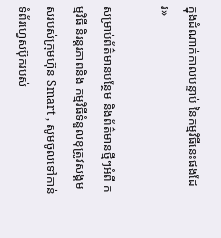ក្នុងដំណាក់កាលបន្ទាប់ នៃកម្មវិធីនេះផងដែរ»

សម្រាប់ព័ត៌មានបន្ថែម និងព័ត៌មានថ្មីៗអំពី កម្មវិធី និរន្ដរភាពនិង កម្មវិធីទំនួលខុត្រូវសង្គមសរបស់ក្រុមហ៊ុន Smart , សូមចូលទៅកាន់ ទំព័រហ្វេសប៊ុករបស់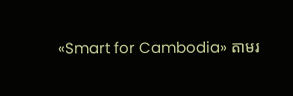«Smart for Cambodia» តាមរ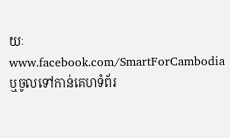យៈ www.facebook.com/SmartForCambodia ឬចូលទៅកាន់គេហទំព័រ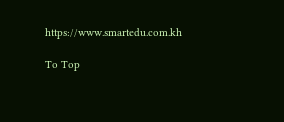https://www.smartedu.com.kh

To Top